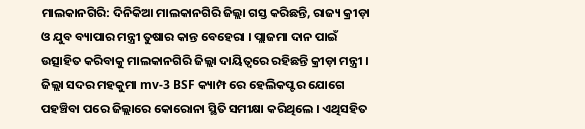ମାଲକାନଗିରି: ଦିନିକିଆ ମାଲକାନଗିରି ଜିଲ୍ଲା ଗସ୍ତ କରିଛନ୍ତି, ରାଜ୍ୟ କ୍ରୀଡ଼ା ଓ ଯୁବ ବ୍ୟାପାର ମନ୍ତ୍ରୀ ତୁଷାର କାନ୍ତ ବେହେରା । ପ୍ଲାଜମା ଦାନ ପାଇଁ ଉତ୍ସାହିତ କରିବାକୁ ମାଲକାନଗିରି ଜିଲ୍ଲା ଦାୟିତ୍ବରେ ରହିଛନ୍ତି କ୍ରୀଡ଼ା ମନ୍ତ୍ରୀ । ଜିଲ୍ଲା ସଦର ମହକୁମା mv-3 BSF କ୍ୟାମ୍ପ ରେ ହେଲିକପ୍ଟର ଯୋଗେ ପହଞ୍ଚିବା ପରେ ଜିଲ୍ଲାରେ କୋରୋନା ସ୍ଥିତି ସମୀକ୍ଷା କରିଥିଲେ । ଏଥିସହିତ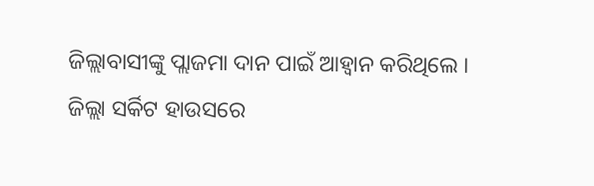ଜିଲ୍ଲାବାସୀଙ୍କୁ ପ୍ଲାଜମା ଦାନ ପାଇଁ ଆହ୍ବାନ କରିଥିଲେ ।
ଜିଲ୍ଲା ସର୍କିଟ ହାଉସରେ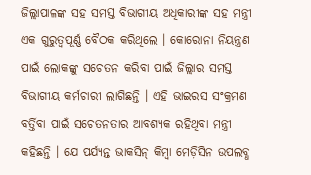ଜିଲ୍ଲାପାଳଙ୍କ ସହ ସମସ୍ତ ବିଭାଗୀୟ ଅଧିକାରୀଙ୍କ ସହ ମନ୍ତ୍ରୀ ଏକ ଗୁରୁତ୍ବପୂର୍ଣ୍ଣ ବୈଠକ କରିଥିଲେ । କୋରୋନା ନିୟନ୍ତ୍ରଣ ପାଇଁ ଲୋକଙ୍କୁ ସଚେତନ କରିବା ପାଇଁ ଜିଲ୍ଲାର ସମସ୍ତ ବିଭାଗୀୟ କର୍ମଚାରୀ ଲାଗିଛନ୍ତି । ଏହି ଭାଇରସ ସଂକ୍ରମଣ ବର୍ତ୍ତିବା ପାଇଁ ସଚେତନତାର ଆବଶ୍ୟକ ରହିଥିବା ମନ୍ତ୍ରୀ କହିଛନ୍ତି । ଯେ ପର୍ଯ୍ୟନ୍ତ ଭାକସିନ୍ କିମ୍ବା ମେଡ଼ିସିନ ଉପଲବ୍ଧ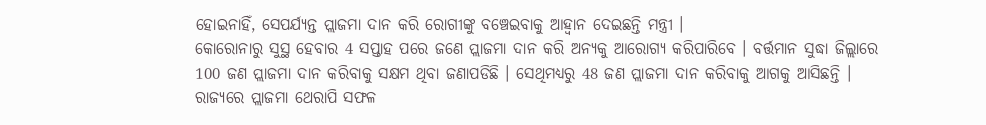ହୋଇନାହିଁ, ସେପର୍ଯ୍ୟନ୍ତ ପ୍ଲାଜମା ଦାନ କରି ରୋଗୀଙ୍କୁ ବଞ୍ଚେଇବାକୁ ଆହ୍ବାନ ଦେଇଛନ୍ତି ମନ୍ତ୍ରୀ ।
କୋରୋନାରୁ ସୁସ୍ଥ ହେବାର 4 ସପ୍ତାହ ପରେ ଜଣେ ପ୍ଲାଜମା ଦାନ କରି ଅନ୍ୟକୁ ଆରୋଗ୍ୟ କରିପାରିବେ । ବର୍ତ୍ତମାନ ସୁଦ୍ଧା ଜିଲ୍ଲାରେ 100 ଜଣ ପ୍ଲାଜମା ଦାନ କରିବାକୁ ସକ୍ଷମ ଥିବା ଜଣାପଡିଛି । ସେଥିମଧ୍ୟରୁ 48 ଜଣ ପ୍ଲାଜମା ଦାନ କରିବାକୁ ଆଗକୁ ଆସିଛନ୍ତି । ରାଜ୍ୟରେ ପ୍ଲାଜମା ଥେରାପି ସଫଳ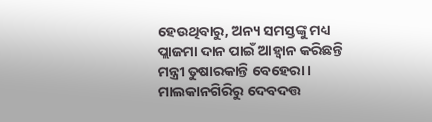ହେଉଥିବାରୁ, ଅନ୍ୟ ସମସ୍ତଙ୍କୁ ମଧ୍ୟ ପ୍ଲାଜମା ଦାନ ପାଇଁ ଆହ୍ବାନ କରିଛନ୍ତି ମନ୍ତ୍ରୀ ତୁଷାରକାନ୍ତି ବେହେରା ।
ମାଲକାନଗିରିରୁ ଦେବଦତ୍ତ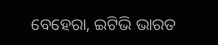ବେହେରା, ଇଟିଭି ଭାରତ